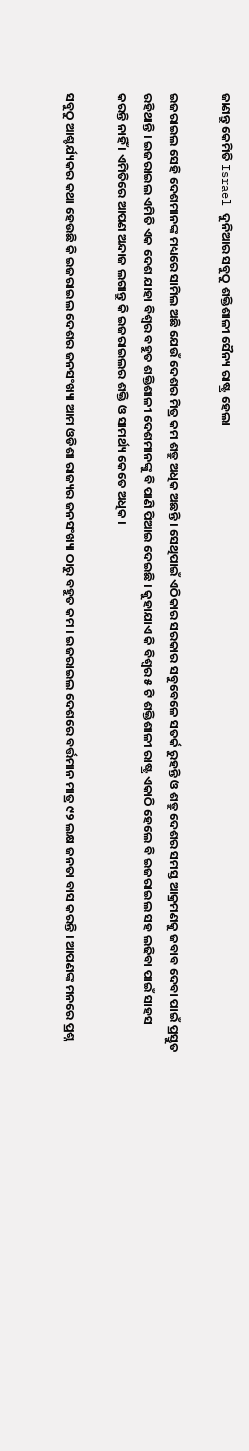ଜାଣନ୍ତୁ କେମିତି Israel ଦୁନିଆର ସବୁଠୁ ଶକ୍ତିଶାଳୀ ସୈନ୍ୟ ରାଷ୍ଟ୍ର ହେଲା

ଇଜରାଇଲ ସେହି ଦେଶମାନଙ୍କ ମଧ୍ୟରେ ସାମିଲ ଅଛି ଯେଉଁ ଦେଶର ମିତ୍ର କମ ଶତ୍ରୁ ଅଧିକ ଅଛନ୍ତି । ସେଥିପାଇଁ ଏଠିକାର ସରକାର ସବୁବେଳେ ସତର୍କ ରୁହନ୍ତି ଓ ଶତ୍ରୁ ଦେଶର ସମସ୍ତ ଆକ୍ରମଣକୁ ଜବାବ ଦେବା ପାଇଁ ପ୍ରସ୍ତୁତ ରହିଥାନ୍ତି । ଇଜରାଇଲ ଏମିତି ଏକ ଦେଶ ଯାହା ବିଶ୍ଵର ବହୁତ ଶକ୍ତିଶାଳୀ ଦେଶମାନଙ୍କୁ ବି ପାଣି ପିଆଇ ଦେଇଛି । କୁହାଯାଏ କି ବିଶ୍ଵର ୫ ଟି ଶକ୍ତିଶାଳୀ ରାଷ୍ଟ୍ର ଏକାଠି ହେଲେ ବି ଇଜରାଇଲ ସହ ଲଢିବା ପାଇଁ ସାହସ କରନ୍ତି ନାହିଁ । ଏମିତିରେ ଆପଣ ଅନ୍ଦାଜ ଲଗାନ୍ତୁ କି ଇଜରାଇଲର ଶକ୍ତି ଓ ସାମର୍ଥ୍ୟ କେତେ ଅଧିକ ।

ସବୁଠୁ ଆଶ୍ଚର୍ଯ୍ୟକର କଥା ହେଉଛି କି ଇଜରାଇଲ ଦେଶର ଜନସଂଖ୍ୟା ଆମ ଓଡିଶା ରାଜ୍ୟର ଜନସଂଖ୍ୟା ଠାରୁ ବହୁତ କମ । ଇଜରାଇଲ ଦେଶରେ ବର୍ତ୍ତମାନ ମାତ୍ର ୯୨ ଲକ୍ଷ ଜନତା ବାସ କରନ୍ତି । ଆପଣଙ୍କ ମନରେ ପ୍ରଶ୍ନ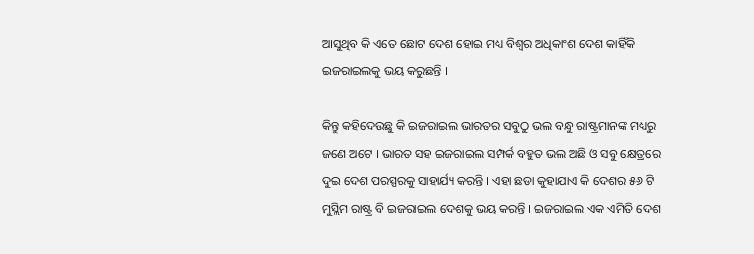ଆସୁଥିବ କି ଏତେ ଛୋଟ ଦେଶ ହୋଇ ମଧ୍ୟ ବିଶ୍ଵର ଅଧିକାଂଶ ଦେଶ କାହିଁକି ଇଜରାଇଲକୁ ଭୟ କରୁଛନ୍ତି ।

କିନ୍ତୁ କହିଦେଉଛୁ କି ଇଜରାଇଲ ଭାରତର ସବୁଠୁ ଭଲ ବନ୍ଧୁ ରାଷ୍ଟ୍ରମାନଙ୍କ ମଧ୍ୟରୁ ଜଣେ ଅଟେ । ଭାରତ ସହ ଇଜରାଇଲ ସମ୍ପର୍କ ବହୁତ ଭଲ ଅଛି ଓ ସବୁ କ୍ଷେତ୍ରରେ ଦୁଇ ଦେଶ ପରସ୍ପରକୁ ସାହାର୍ଯ୍ୟ କରନ୍ତି । ଏହା ଛଡା କୁହାଯାଏ କି ଦେଶର ୫୬ ଟି ମୁସ୍ଲିମ ରାଷ୍ଟ୍ର ବି ଇଜରାଇଲ ଦେଶକୁ ଭୟ କରନ୍ତି । ଇଜରାଇଲ ଏକ ଏମିତି ଦେଶ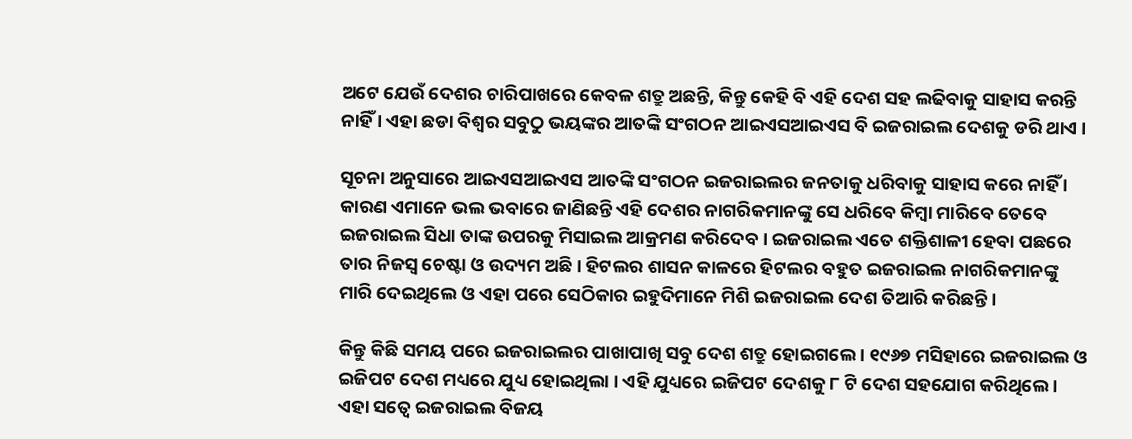ଅଟେ ଯେଉଁ ଦେଶର ଚାରିପାଖରେ କେବଳ ଶତ୍ରୁ ଅଛନ୍ତି, କିନ୍ତୁ କେହି ବି ଏହି ଦେଶ ସହ ଲଢିବାକୁ ସାହାସ କରନ୍ତି ନାହିଁ । ଏହା ଛଡା ବିଶ୍ଵର ସବୁଠୁ ଭୟଙ୍କର ଆତଙ୍କି ସଂଗଠନ ଆଇଏସଆଇଏସ ବି ଇଜରାଇଲ ଦେଶକୁ ଡରି ଥାଏ ।

ସୂଚନା ଅନୁସାରେ ଆଇଏସଆଇଏସ ଆତଙ୍କି ସଂଗଠନ ଇଜରାଇଲର ଜନତାକୁ ଧରିବାକୁ ସାହାସ କରେ ନାହିଁ । କାରଣ ଏମାନେ ଭଲ ଭବାରେ ଜାଣିଛନ୍ତି ଏହି ଦେଶର ନାଗରିକମାନଙ୍କୁ ସେ ଧରିବେ କିମ୍ବା ମାରିବେ ତେବେ ଇଜରାଇଲ ସିଧା ତାଙ୍କ ଉପରକୁ ମିସାଇଲ ଆକ୍ରମଣ କରିଦେବ । ଇଜରାଇଲ ଏତେ ଶକ୍ତିଶାଳୀ ହେବା ପଛରେ ତାର ନିଜସ୍ଵ ଚେଷ୍ଟା ଓ ଉଦ୍ୟମ ଅଛି । ହିଟଲର ଶାସନ କାଳରେ ହିଟଲର ବହୁତ ଇଜରାଇଲ ନାଗରିକମାନଙ୍କୁ ମାରି ଦେଇଥିଲେ ଓ ଏହା ପରେ ସେଠିକାର ଇହୁଦିମାନେ ମିଶି ଇଜରାଇଲ ଦେଶ ତିଆରି କରିଛନ୍ତି ।

କିନ୍ତୁ କିଛି ସମୟ ପରେ ଇଜରାଇଲର ପାଖାପାଖି ସବୁ ଦେଶ ଶତ୍ରୁ ହୋଇଗଲେ । ୧୯୬୭ ମସିହାରେ ଇଜରାଇଲ ଓ ଇଜିପଟ ଦେଶ ମଧ୍ୟରେ ଯୁଧ୍ୟ ହୋଇଥିଲା । ଏହି ଯୁଧ୍ୟରେ ଇଜିପଟ ଦେଶକୁ ୮ ଟି ଦେଶ ସହଯୋଗ କରିଥିଲେ । ଏହା ସତ୍ବେ ଇଜରାଇଲ ବିଜୟ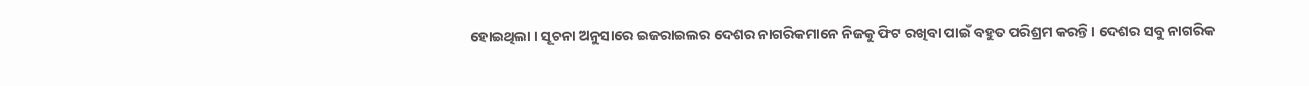ହୋଇଥିଲା । ସୂଚନା ଅନୁସାରେ ଇଜରାଇଲର ଦେଶର ନାଗରିକମାନେ ନିଜକୁ ଫିଟ ରଖିବା ପାଇଁ ବହୁତ ପରିଶ୍ରମ କରନ୍ତି । ଦେଶର ସବୁ ନାଗରିକ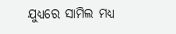ଯୁଧ୍ୟରେ ସାମିଲ ମଧ୍ୟ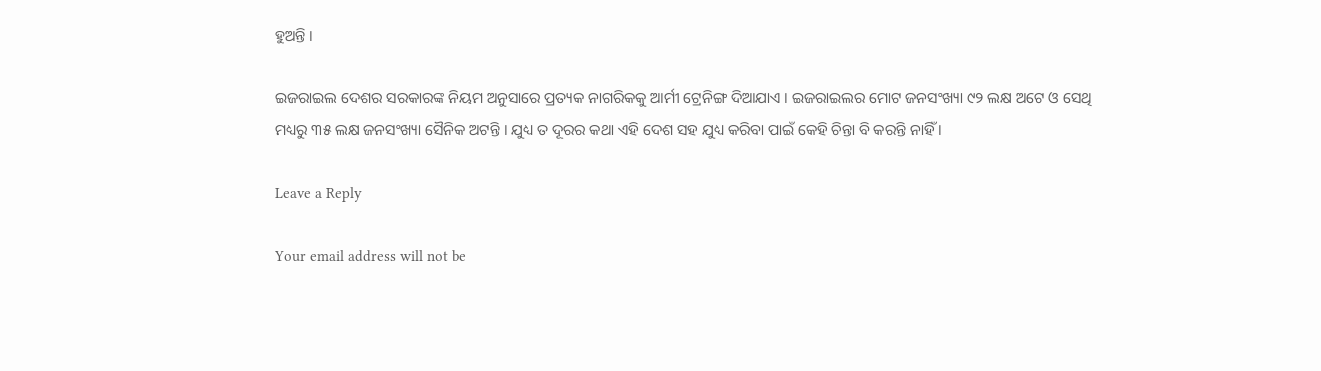ହୁଅନ୍ତି ।

ଇଜରାଇଲ ଦେଶର ସରକାରଙ୍କ ନିୟମ ଅନୁସାରେ ପ୍ରତ୍ୟକ ନାଗରିକକୁ ଆର୍ମୀ ଟ୍ରେନିଙ୍ଗ ଦିଆଯାଏ । ଇଜରାଇଲର ମୋଟ ଜନସଂଖ୍ୟା ୯୨ ଲକ୍ଷ ଅଟେ ଓ ସେଥି ମଧ୍ୟରୁ ୩୫ ଲକ୍ଷ ଜନସଂଖ୍ୟା ସୈନିକ ଅଟନ୍ତି । ଯୁଧ୍ୟ ତ ଦୂରର କଥା ଏହି ଦେଶ ସହ ଯୁଧ୍ୟ କରିବା ପାଇଁ କେହି ଚିନ୍ତା ବି କରନ୍ତି ନାହିଁ ।

Leave a Reply

Your email address will not be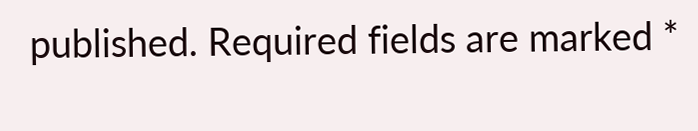published. Required fields are marked *